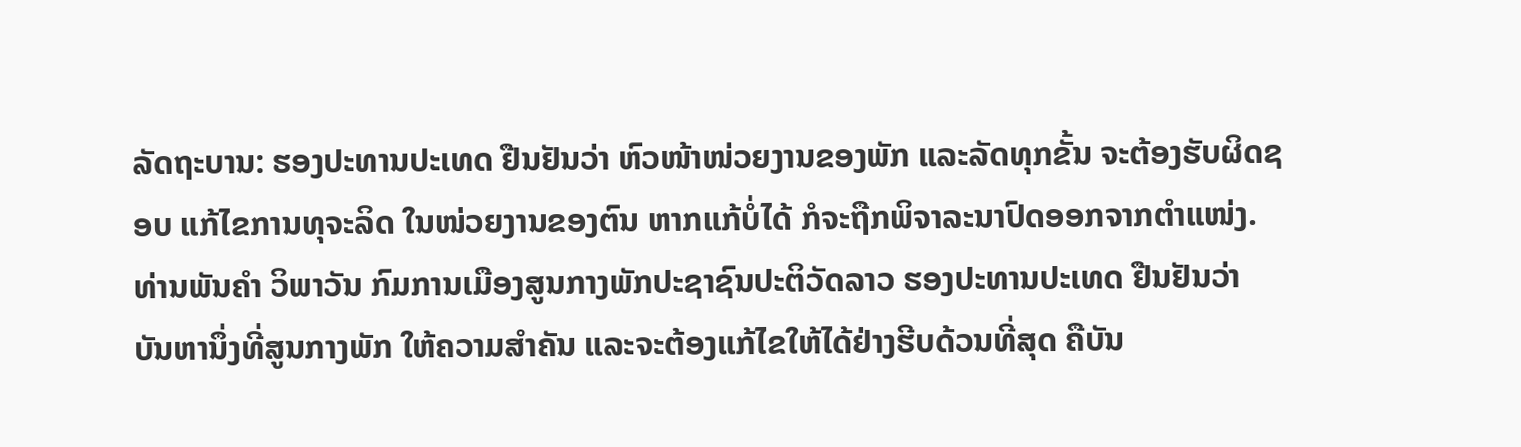ລັດຖະບານ: ຮອງປະທານປະເທດ ຢືນຢັນວ່າ ຫົວໜ້າໜ່ວຍງານຂອງພັກ ແລະລັດທຸກຂັ້ນ ຈະຕ້ອງຮັບຜິດຊອບ ແກ້ໄຂການທຸຈະລິດ ໃນໜ່ວຍງານຂອງຕົນ ຫາກແກ້ບໍ່ໄດ້ ກໍຈະຖືກພິຈາລະນາປົດອອກຈາກຕຳແໜ່ງ. ທ່ານພັນຄຳ ວິພາວັນ ກົມການເມືອງສູນກາງພັກປະຊາຊົນປະຕິວັດລາວ ຮອງປະທານປະເທດ ຢືນຢັນວ່າ ບັນຫານຶ່ງທີ່ສູນກາງພັກ ໃຫ້ຄວາມສຳຄັນ ແລະຈະຕ້ອງແກ້ໄຂໃຫ້ໄດ້ຢ່າງຮີບດ້ວນທີ່ສຸດ ຄືບັນ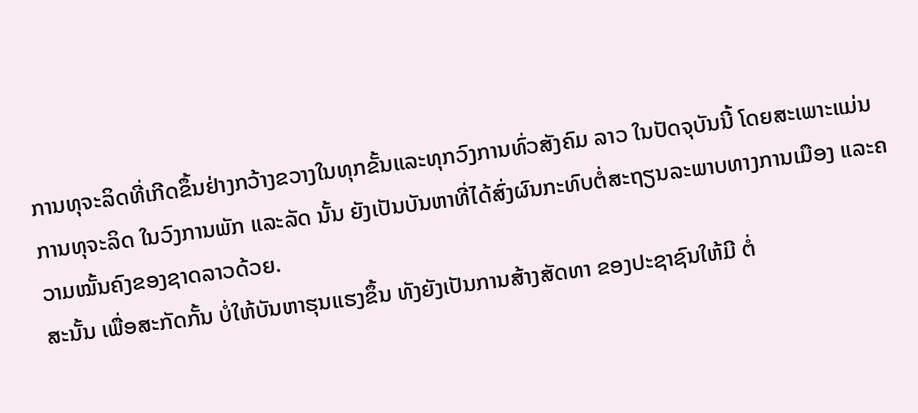ການທຸຈະລິດທີ່ເກີດຂຶ້ນຢ່າງກວ້າງຂວາງໃນທຸກຂັ້ນແລະທຸກວົງການທົ່ວສັງຄົມ ລາວ ໃນປັດຈຸບັນນີ້ ໂດຍສະເພາະແມ່ນການທຸຈະລິດ ໃນວົງການພັກ ແລະລັດ ນັ້ນ ຍັງເປັນບັນຫາທີ່ໄດ້ສົ່ງຜົນກະທົບຕໍ່ສະຖຽນລະພາບທາງການເມືອງ ແລະຄວາມໝັ້ນຄົງຂອງຊາດລາວດ້ວຍ.
ສະນັ້ນ ເພື່ອສະກັດກັ້ນ ບໍ່ໃຫ້ບັນຫາຮຸນແຮງຂຶ້ນ ທັງຍັງເປັນການສ້າງສັດທາ ຂອງປະຊາຊົນໃຫ້ມີ ຕໍ່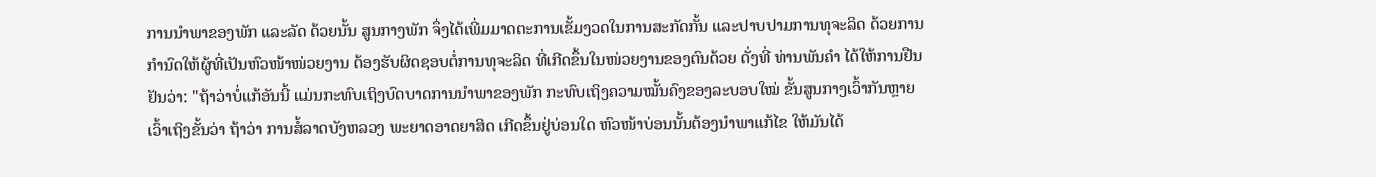ການນຳພາຂອງພັກ ແລະລັດ ດ້ວຍນັ້ນ ສູນກາງພັກ ຈຶ່ງໄດ້ເພີ່ມມາດຕະການເຂັ້ມງວດໃນການສະກັດກັ້ນ ແລະປາບປາມການທຸຈະລິດ ດ້ວຍການກຳນົດໃຫ້ຜູ້ທີ່ເປັນຫົວໜ້າໜ່ວຍງານ ຕ້ອງຮັບຜິດຊອບຕໍ່ການທຸຈະລິດ ທີ່ເກີດຂຶ້ນໃນໜ່ວຍງານຂອງຕົນດ້ວຍ ດັ່ງທີ່ ທ່ານພັນຄຳ ໄດ້ໃຫ້ການຢືນຢັນວ່າ: "ຖ້າວ່າບໍ່ແກ້ອັນນີ້ ແມ່ນກະທົບເຖິງບົດບາດການນຳພາຂອງພັກ ກະທົບເຖິງຄວາມໝັ້ນຄົງຂອງລະບອບໃໝ່ ຂັ້ນສູນກາງເວົ້າກັນຫຼາຍ ເວົ້າເຖິງຂັ້ນວ່າ ຖ້າວ່າ ການສໍ້ລາດບັງຫລວງ ພະຍາດອາດຍາສິດ ເກີດຂຶ້ນຢູ່ບ່ອນໃດ ຫົວໜ້າບ່ອນນັ້ນຕ້ອງນຳພາແກ້ໄຂ ໃຫ້ມັນໄດ້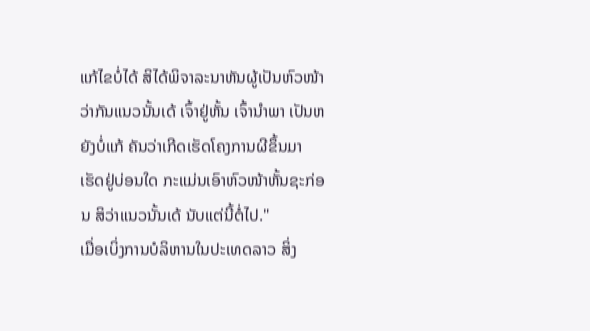ແກ້ໄຂບໍ່ໄດ້ ສິໄດ້ພິຈາລະນາຫັນຜູ້ເປັນຫົວໜ້າວ່າກັນແນວນັ້ນເດ້ ເຈົ້າຢູ່ຫັ້ນ ເຈົ້ານຳພາ ເປັນຫຍັງບໍ່ແກ້ ຄັນວ່າເກີດເຮັດໂຄງການຜີຂຶ້ນມາ ເຮັດຢູ່ບ່ອນໃດ ກະແມ່ນເອົາຫົວໜ້າຫັ້ນຊະກ່ອນ ສິວ່າແນວນັ້ນເດ້ ນັບແຕ່ນີ້ຕໍ່ໄປ."
ເມື່ອເບິ່ງການບໍລິຫານໃນປະເທດລາວ ສິ່ງ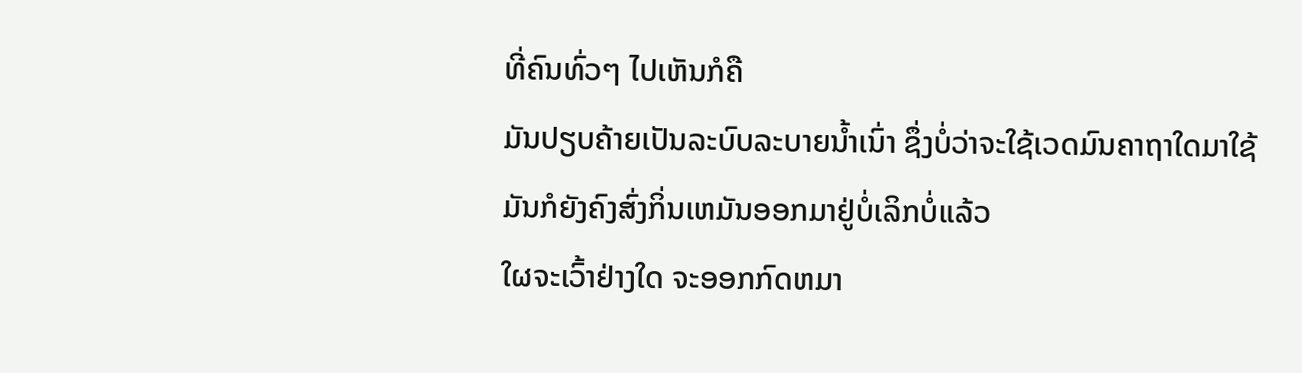ທີ່ຄົນທົ່ວໆ ໄປເຫັນກໍຄື
ມັນປຽບຄ້າຍເປັນລະບົບລະບາຍນ້ຳເນົ່າ ຊຶ່ງບໍ່ວ່າຈະໃຊ້ເວດມົນຄາຖາໃດມາໃຊ້
ມັນກໍຍັງຄົງສົ່ງກິ່ນເຫມັນອອກມາຢູ່ບໍ່ເລິກບໍ່ແລ້ວ
ໃຜຈະເວົ້າຢ່າງໃດ ຈະອອກກົດຫມາ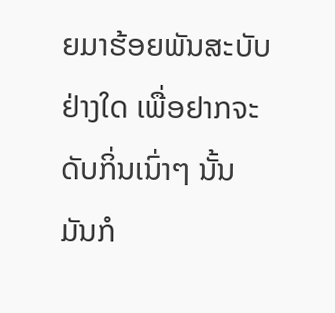ຍມາຮ້ອຍພັນສະບັບຢ່າງໃດ ເພື່ອຢາກຈະດັບກິ່ນເນົ່າໆ ນັ້ນ
ມັນກໍ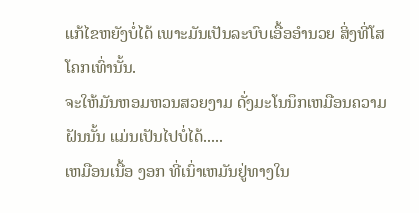ແກ້ໄຂຫຍັງບໍ່ໄດ້ ເພາະມັນເປັນລະບົບເອື້ອອຳນວຍ ສິ່ງທີ່ໂສໂຄກເທົ່ານັ້ນ.
ຈະໃຫ້ມັນຫອມຫວນສວຍງາມ ດັ່ງມະໂນນຶກເຫມືອນຄວາມຝັນນັ້ນ ແມ່ນເປັນໄປບໍ່ໄດ້.....
ເຫມືອນເນື້ອ ງອກ ທີ່ເນົ່າເຫມັນຢູ່ທາງໃນ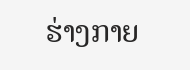ຮ່າງກາຍ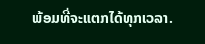ພ້ອມທີ່ຈະແຕກໄດ້ທຸກເວລາ.